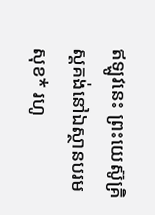ឥឡូវនេះ ព្រះយេស៊ូគ្រិស្តគង់នៅឯស្ថានបរមសុខ* រហូ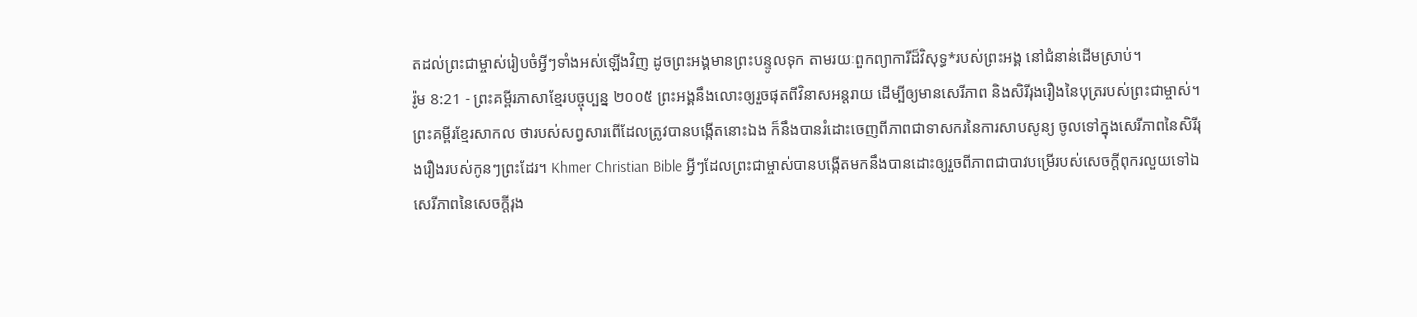តដល់ព្រះជាម្ចាស់រៀបចំអ្វីៗទាំងអស់ឡើងវិញ ដូចព្រះអង្គមានព្រះបន្ទូលទុក តាមរយៈពួកព្យាការីដ៏វិសុទ្ធ*របស់ព្រះអង្គ នៅជំនាន់ដើមស្រាប់។
រ៉ូម 8:21 - ព្រះគម្ពីរភាសាខ្មែរបច្ចុប្បន្ន ២០០៥ ព្រះអង្គនឹងលោះឲ្យរួចផុតពីវិនាសអន្តរាយ ដើម្បីឲ្យមានសេរីភាព និងសិរីរុងរឿងនៃបុត្ររបស់ព្រះជាម្ចាស់។ ព្រះគម្ពីរខ្មែរសាកល ថារបស់សព្វសារពើដែលត្រូវបានបង្កើតនោះឯង ក៏នឹងបានរំដោះចេញពីភាពជាទាសករនៃការសាបសូន្យ ចូលទៅក្នុងសេរីភាពនៃសិរីរុងរឿងរបស់កូនៗព្រះដែរ។ Khmer Christian Bible អ្វីៗដែលព្រះជាម្ចាស់បានបង្កើតមកនឹងបានដោះឲ្យរួចពីភាពជាបាវបម្រើរបស់សេចក្ដីពុករលួយទៅឯសេរីភាពនៃសេចក្ដីរុង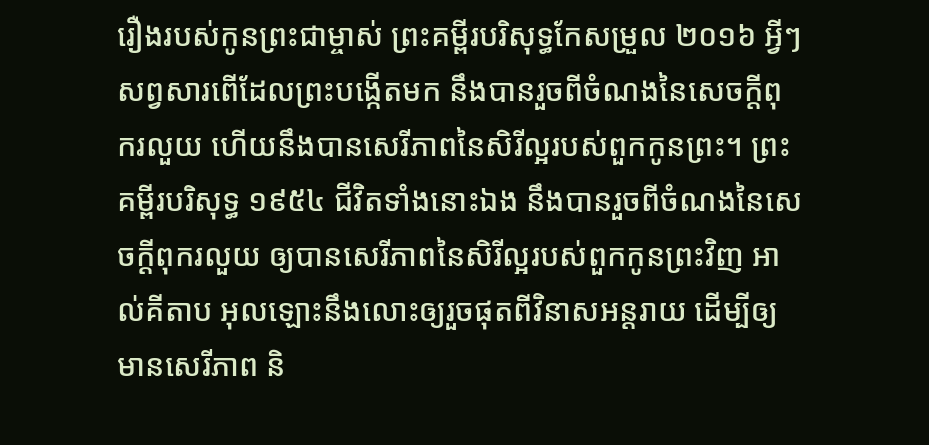រឿងរបស់កូនព្រះជាម្ចាស់ ព្រះគម្ពីរបរិសុទ្ធកែសម្រួល ២០១៦ អ្វីៗសព្វសារពើដែលព្រះបង្កើតមក នឹងបានរួចពីចំណងនៃសេចក្តីពុករលួយ ហើយនឹងបានសេរីភាពនៃសិរីល្អរបស់ពួកកូនព្រះ។ ព្រះគម្ពីរបរិសុទ្ធ ១៩៥៤ ជីវិតទាំងនោះឯង នឹងបានរួចពីចំណងនៃសេចក្ដីពុករលួយ ឲ្យបានសេរីភាពនៃសិរីល្អរបស់ពួកកូនព្រះវិញ អាល់គីតាប អុលឡោះនឹងលោះឲ្យរួចផុតពីវិនាសអន្ដរាយ ដើម្បីឲ្យមានសេរីភាព និ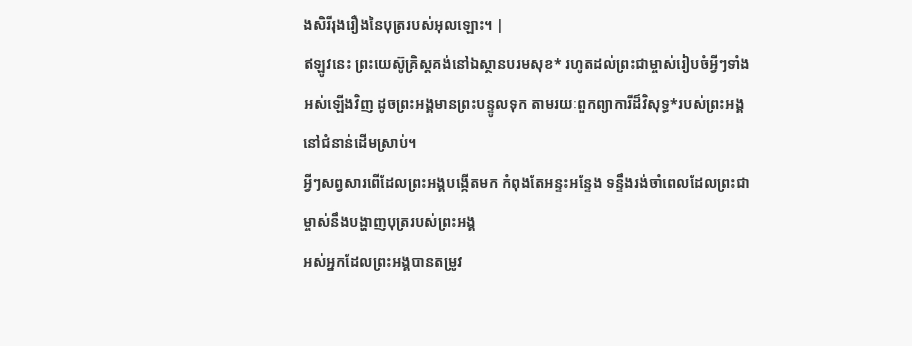ងសិរីរុងរឿងនៃបុត្ររបស់អុលឡោះ។ |
ឥឡូវនេះ ព្រះយេស៊ូគ្រិស្តគង់នៅឯស្ថានបរមសុខ* រហូតដល់ព្រះជាម្ចាស់រៀបចំអ្វីៗទាំងអស់ឡើងវិញ ដូចព្រះអង្គមានព្រះបន្ទូលទុក តាមរយៈពួកព្យាការីដ៏វិសុទ្ធ*របស់ព្រះអង្គ នៅជំនាន់ដើមស្រាប់។
អ្វីៗសព្វសារពើដែលព្រះអង្គបង្កើតមក កំពុងតែអន្ទះអន្ទែង ទន្ទឹងរង់ចាំពេលដែលព្រះជាម្ចាស់នឹងបង្ហាញបុត្ររបស់ព្រះអង្គ
អស់អ្នកដែលព្រះអង្គបានតម្រូវ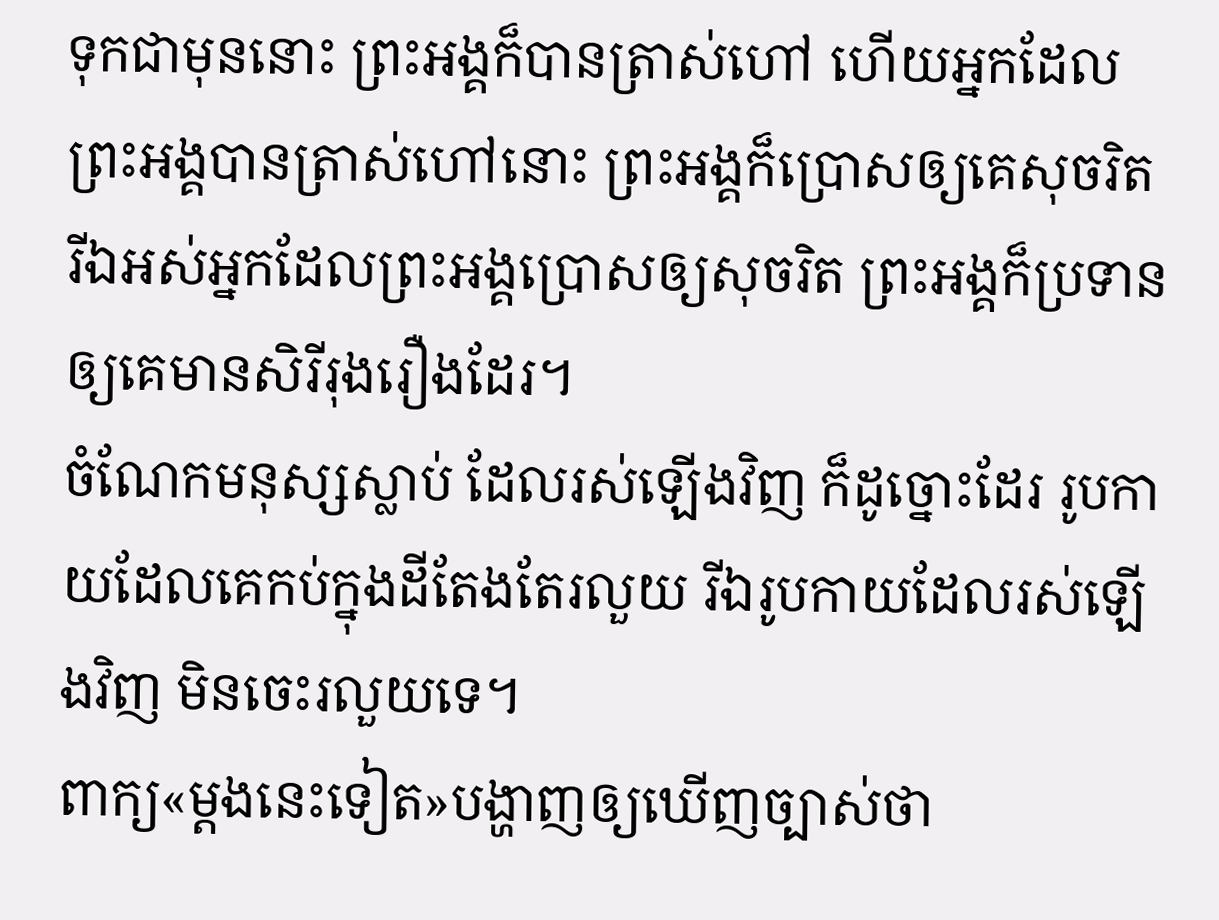ទុកជាមុននោះ ព្រះអង្គក៏បានត្រាស់ហៅ ហើយអ្នកដែលព្រះអង្គបានត្រាស់ហៅនោះ ព្រះអង្គក៏ប្រោសឲ្យគេសុចរិត រីឯអស់អ្នកដែលព្រះអង្គប្រោសឲ្យសុចរិត ព្រះអង្គក៏ប្រទានឲ្យគេមានសិរីរុងរឿងដែរ។
ចំណែកមនុស្សស្លាប់ ដែលរស់ឡើងវិញ ក៏ដូច្នោះដែរ រូបកាយដែលគេកប់ក្នុងដីតែងតែរលួយ រីឯរូបកាយដែលរស់ឡើងវិញ មិនចេះរលួយទេ។
ពាក្យ«ម្ដងនេះទៀត»បង្ហាញឲ្យឃើញច្បាស់ថា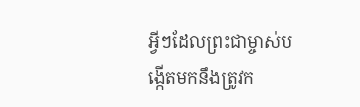អ្វីៗដែលព្រះជាម្ចាស់បង្កើតមកនឹងត្រូវក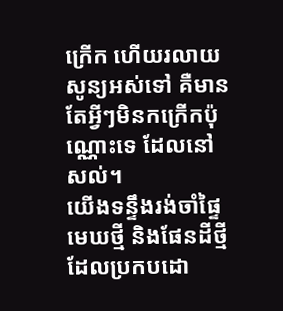ក្រើក ហើយរលាយសូន្យអស់ទៅ គឺមានតែអ្វីៗមិនកក្រើកប៉ុណ្ណោះទេ ដែលនៅសល់។
យើងទន្ទឹងរង់ចាំផ្ទៃមេឃថ្មី និងផែនដីថ្មី ដែលប្រកបដោ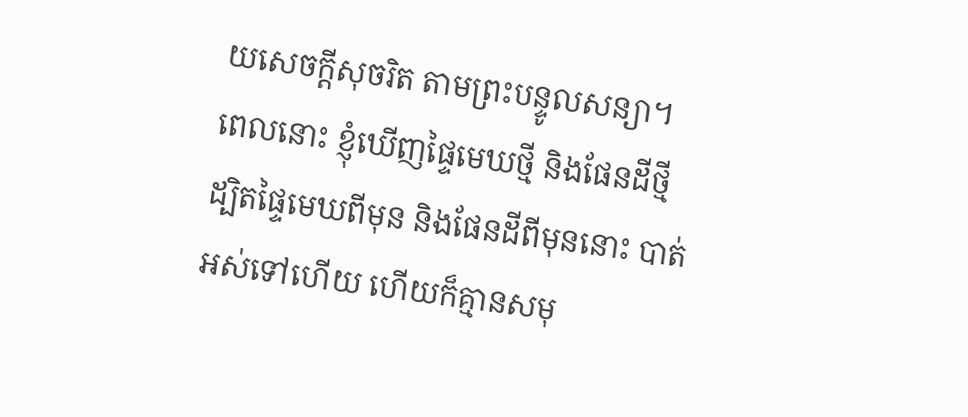យសេចក្ដីសុចរិត តាមព្រះបន្ទូលសន្យា។
ពេលនោះ ខ្ញុំឃើញផ្ទៃមេឃថ្មី និងផែនដីថ្មី ដ្បិតផ្ទៃមេឃពីមុន និងផែនដីពីមុននោះ បាត់អស់ទៅហើយ ហើយក៏គ្មានសមុ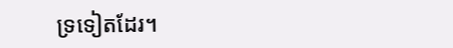ទ្រទៀតដែរ។